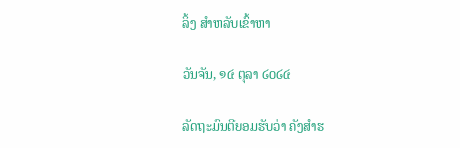ລິ້ງ ສຳຫລັບເຂົ້າຫາ

ວັນຈັນ, ໑໔ ຕຸລາ ໒໐໒໔

ລັດຖະມົນຕີຍອມຮັບວ່າ ຄັງສຳຮ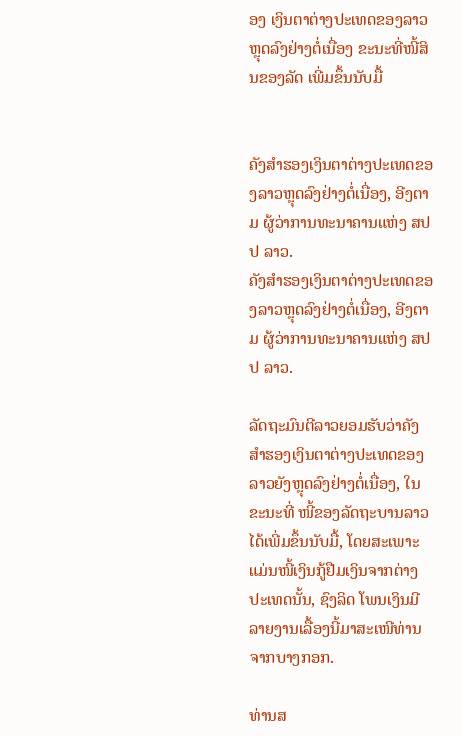ອງ ເງິນຕາຕ່າງປະເທດຂອງລາວ ຫຼຸດລົງຢ່າງຕໍ່ເນື່ອງ ຂະນະທີ່ໜີ້ສິນຂອງລັດ ເພີ່ມຂຶ້ນນັບມື້


ຄັງສຳຮອງເງິນຕາຕ່າງປະເທດຂອງລາວຫຼຸດລົງຢ່າງຕໍ່ເນື່ອງ, ອີງຕາມ ຜູ້ວ່າການທະນາຄານແຫ່ງ ສປປ ລາວ.
ຄັງສຳຮອງເງິນຕາຕ່າງປະເທດຂອງລາວຫຼຸດລົງຢ່າງຕໍ່ເນື່ອງ, ອີງຕາມ ຜູ້ວ່າການທະນາຄານແຫ່ງ ສປປ ລາວ.

ລັດຖະມົນຕີລາວຍອມຮັບວ່າຄັງສຳຮອງເງິນຕາຕ່າງປະເທດຂອງລາວຍັງຫຼຸດລົງຢ່າງຕໍ່ເນື່ອງ, ໃນຂະນະທີ່ ໜີ້ຂອງລັດຖະບານລາວໄດ້ເພີ່ມຂຶ້ນນັບມື້, ໂດຍສະເພາະແມ່ນໜີ້ເງິນກູ້ຢືມເງິນຈາກຕ່າງປະເທດນັ້ນ, ຊົງລິດ ໂພນເງິນມີລາຍງານເລື້ອງນີ້ມາສະເໜີທ່ານຈາກບາງກອກ.

ທ່ານສ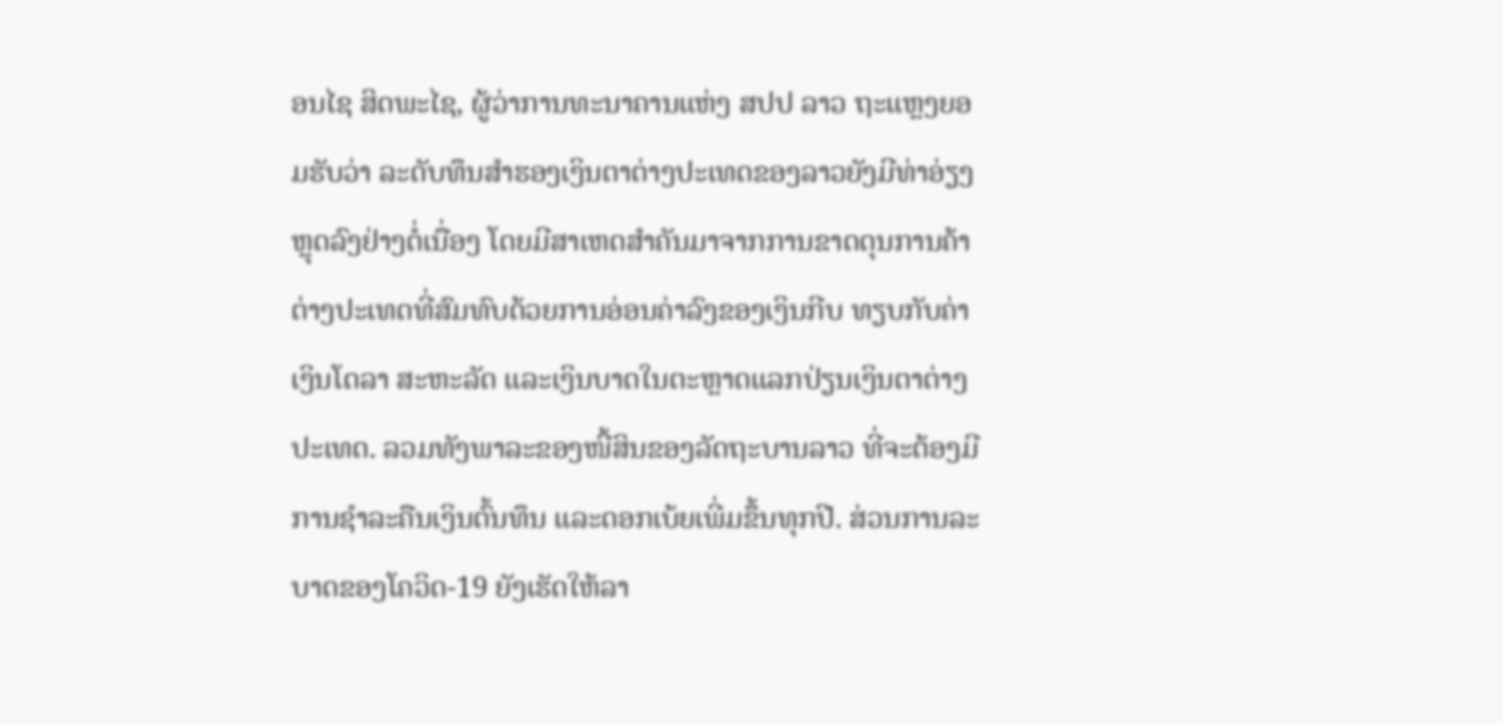ອນໄຊ ສິດພະໄຊ, ຜູ້ວ່າການທະນາຄານແຫ່ງ ສປປ ລາວ ຖະແຫຼງຍອມຮັບວ່າ ລະດັບທຶນສຳຮອງເງິນຕາຕ່າງປະເທດຂອງລາວຍັງມີທ່າອ່ຽງຫຼຸດລົງຢ່າງຕໍ່ເນື່ອງ ໂດຍມີສາເຫດສໍາຄັນມາຈາກການຂາດດຸນການຄ້າຕ່າງປະເທດທີ່ສົມທົບດ້ວຍການອ່ອນຄ່າລົງຂອງເງິນກີບ ທຽບກັບຄ່າເງິນໂດລາ ສະຫະລັດ ແລະເງິນບາດໃນຕະຫຼາດແລກປ່ຽນເງິນຕາຕ່າງປະເທດ. ລວມທັງພາລະຂອງໜີ້ສິນຂອງລັດຖະບານລາວ ທີ່ຈະຕ້ອງມີການຊໍາລະຄືນເງິນຕົ້ນທຶນ ແລະດອກເບ້ຍເພີ່ມຂຶ້ນທຸກປີ. ສ່ວນການລະບາດຂອງໂຄວິດ-19 ຍັງເຮັດໃຫ້ລາ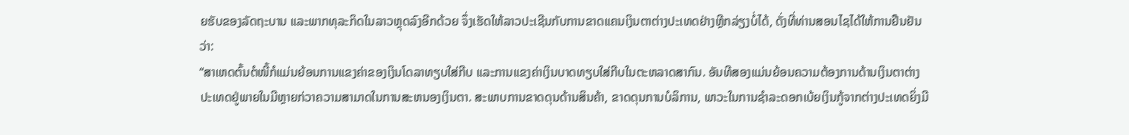ຍຮັບຂອງລັດຖະບານ ແລະພາກທຸລະກິດໃນລາວຫຼຸດລົງອີກດ້ວຍ ຈຶ່ງເຮັດໃຫ້ລາວປະເຊີນກັບການຂາດແຄນເງິນຕາຕ່າງປະເທດຢ່າງຫຼີກລ່ຽງບໍ່ໄດ້, ດັ່ງທີ່ທ່ານສອນໄຊໄດ້ໃຫ້ການຢືນຢັນວ່າ:
“ສາເຫດຕົ້ນຕໍໜີ້ກໍແມ່ນຍ້ອນການແຂງຄ່າຂອງເງິນໂດລາທຽບໃສ່ກີບ ແລະການແຂງຄ່າເງິນບາດທຽບໃສ່ກີບໃນຕະຫລາດສາກົນ. ອັນທີສອງແມ່ນຍ້ອນຄວາມຕ້ອງການດ້ານເງິນຕາຕ່າງປະເທດຢູ່ພາຍໃນມີຫຼາຍກ່ວາຄວາມສາມາດໃນການສະຫນອງເງິນຕາ. ສະພາບການຂາດດຸນດ້ານສິນຄ້າ, ຂາດດຸນການບໍລິການ, ພາວະໃນການຊໍາລະດອກເບ້ຍເງິນກູ້ຈາກຕ່າງປະເທດຍິ່ງມີ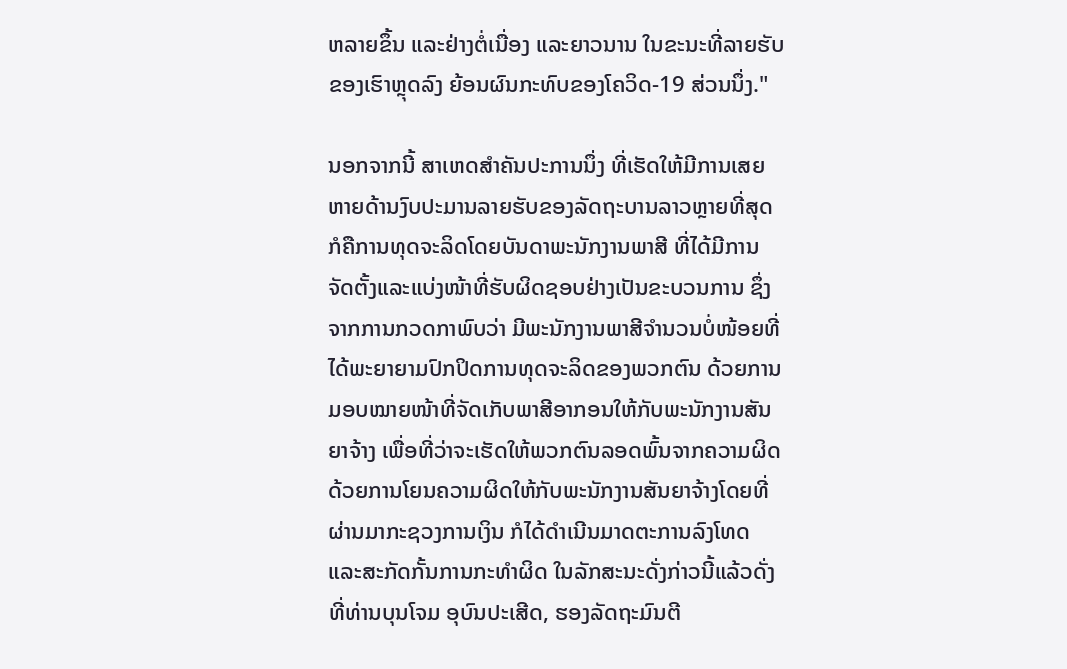ຫລາຍຂຶ້ນ ແລະຢ່າງຕໍ່ເນື່ອງ ແລະຍາວນານ ໃນຂະນະທີ່ລາຍຮັບຂອງເຮົາຫຼຸດລົງ ຍ້ອນຜົນກະທົບຂອງໂຄວິດ-19 ສ່ວນນຶ່ງ."

ນອກຈາກນີ້ ສາເຫດສຳຄັນປະການນຶ່ງ ທີ່ເຮັດໃຫ້ມີການເສຍຫາຍດ້ານງົບປະມານລາຍຮັບຂອງລັດຖະບານລາວຫຼາຍທີ່ສຸດ ກໍຄືການທຸດຈະລິດໂດຍບັນດາພະນັກງານພາສີ ທີ່ໄດ້ມີການຈັດຕັ້ງແລະແບ່ງໜ້າທີ່ຮັບຜິດຊອບຢ່າງເປັນຂະບວນການ ຊຶ່ງຈາກການກວດກາພົບວ່າ ມີພະນັກງານພາສີຈຳນວນບໍ່ໜ້ອຍທີ່ໄດ້ພະຍາຍາມປົກປິດການທຸດຈະລິດຂອງພວກຕົນ ດ້ວຍການມອບໝາຍໜ້າທີ່ຈັດເກັບພາສີອາກອນໃຫ້ກັບພະນັກງານສັນຍາຈ້າງ ເພື່ອທີ່ວ່າຈະເຮັດໃຫ້ພວກຕົນລອດພົ້ນຈາກຄວາມຜິດ ດ້ວຍການໂຍນຄວາມຜິດໃຫ້ກັບພະນັກງານສັນຍາຈ້າງໂດຍທີ່ຜ່ານມາກະຊວງການເງິນ ກໍໄດ້ດຳເນີນມາດຕະການລົງໂທດ ແລະສະກັດກັ້ນການກະທຳຜິດ ໃນລັກສະນະດັ່ງກ່າວນີ້ແລ້ວດັ່ງທີ່ທ່ານບຸນໂຈມ ອຸບົນປະເສີດ, ຮອງລັດຖະມົນຕີ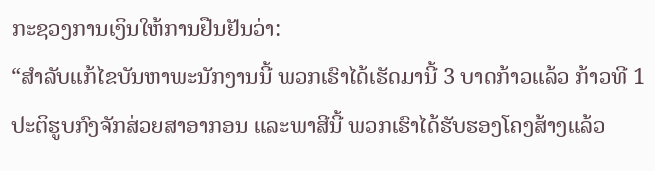ກະຊວງການເງິນໃຫ້ການຢືນຢັນວ່າ:
“ສຳລັບແກ້ໄຂບັນຫາພະນັກງານນີ້ ພວກເຮົາໄດ້ເຮັດມານີ້ 3 ບາດກ້າວແລ້ວ ກ້າວທີ 1 ປະຕິຮູບກົງຈັກສ່ວຍສາອາກອນ ແລະພາສີນີ້ ພວກເຮົາໄດ້ຮັບຮອງໂຄງສ້າງແລ້ວ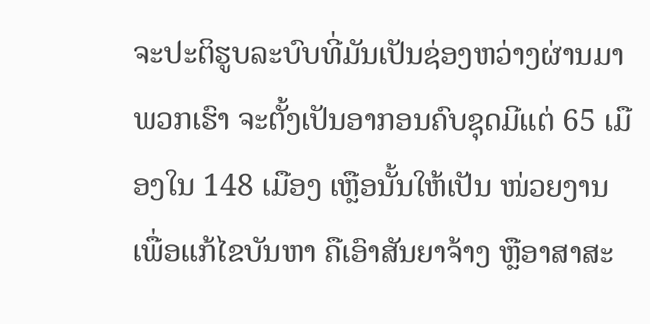ຈະປະຕິຮູບລະບົບທີ່ມັນເປັນຊ່ອງຫວ່າງຜ່ານມາ ພວກເຮົາ ຈະຕັ້ງເປັນອາກອນຄົບຊຸດມີແຕ່ 65 ເມືອງໃນ 148 ເມືອງ ເຫຼືອນັ້ນໃຫ້ເປັນ ໜ່ວຍງານເພື່ອແກ້ໄຂບັນຫາ ຄືເອົາສັນຍາຈ້າງ ຫຼືອາສາສະ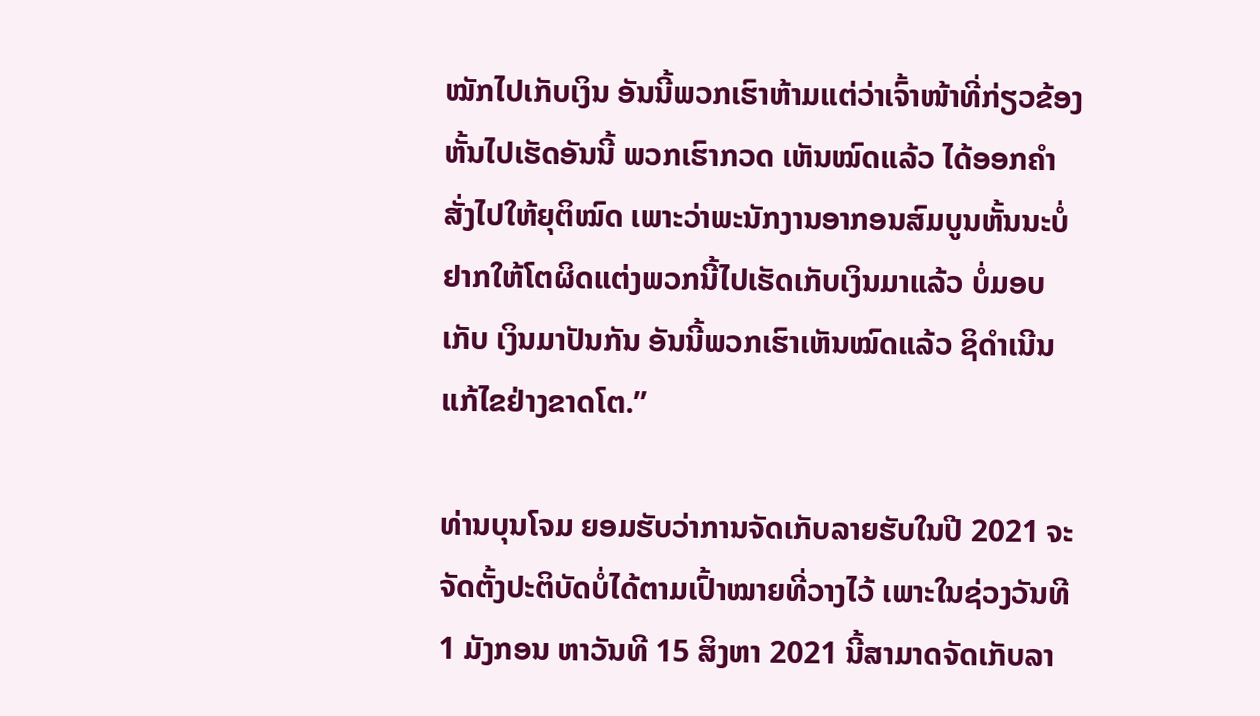ໝັກໄປເກັບເງິນ ອັນນີ້ພວກເຮົາຫ້າມແຕ່ວ່າເຈົ້າໜ້າທີ່ກ່ຽວຂ້ອງຫັ້ນໄປເຮັດອັນນີ້ ພວກເຮົາກວດ ເຫັນໝົດແລ້ວ ໄດ້ອອກຄຳສັ່ງໄປໃຫ້ຍຸຕິໝົດ ເພາະວ່າພະນັກງານອາກອນສົມບູນຫັ້ນນະບໍ່ຢາກໃຫ້ໂຕຜິດແຕ່ງພວກນີ້ໄປເຮັດເກັບເງິນມາແລ້ວ ບໍ່ມອບເກັບ ເງິນມາປັນກັນ ອັນນີ້ພວກເຮົາເຫັນໝົດແລ້ວ ຊິດຳເນີນແກ້ໄຂຢ່າງຂາດໂຕ.”

ທ່ານບຸນໂຈມ ຍອມຮັບວ່າການຈັດເກັບລາຍຮັບໃນປີ 2021 ຈະຈັດຕັ້ງປະຕິບັດບໍ່ໄດ້ຕາມເປົ້າໝາຍທີ່ວາງໄວ້ ເພາະໃນຊ່ວງວັນທີ 1 ມັງກອນ ຫາວັນທີ 15 ສິງຫາ 2021 ນີ້ສາມາດຈັດເກັບລາ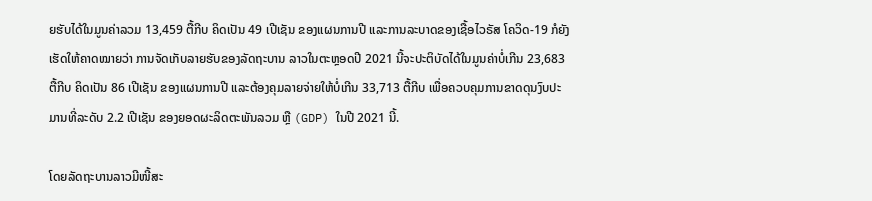ຍຮັບໄດ້ໃນມູນຄ່າລວມ 13,459 ຕື້ກີບ ຄິດເປັນ 49 ເປີເຊັນ ຂອງແຜນການປີ ແລະການລະບາດຂອງເຊື້ອໄວຣັສ ໂຄວິດ-19 ກໍຍັງເຮັດໃຫ້ຄາດໝາຍວ່າ ການຈັດເກັບລາຍຮັບຂອງລັດຖະບານ ລາວໃນຕະຫຼອດປີ 2021 ນີ້ຈະປະຕິບັດໄດ້ໃນມູນຄ່າບໍ່ເກີນ 23,683 ຕື້ກີບ ຄິດເປັນ 86 ເປີເຊັນ ຂອງແຜນການປີ ແລະຕ້ອງຄຸມລາຍຈ່າຍໃຫ້ບໍ່ເກີນ 33,713 ຕື້ກີບ ເພື່ອຄວບຄຸມການຂາດດຸນງົບປະມານທີ່ລະດັບ 2.2 ເປີເຊັນ ຂອງຍອດຜະລິດຕະພັນລວມ ຫຼື (GDP) ໃນປີ 2021 ນີ້.

ໂດຍລັດຖະບານລາວມີໜີ້ສະ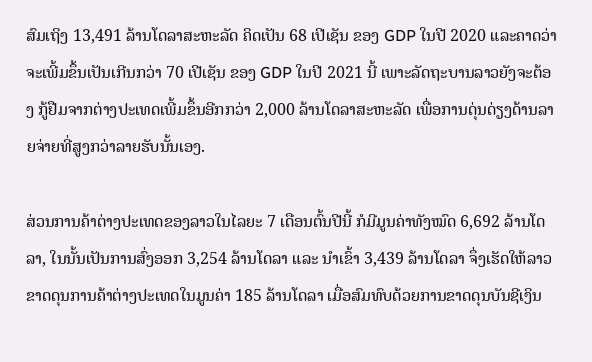ສົມເຖິງ 13,491 ລ້ານໂດລາສະຫະລັດ ຄິດເປັນ 68 ເປີເຊັນ ຂອງ GDP ໃນປີ 2020 ແລະຄາດວ່າ ຈະເພີ້ມຂຶ້ນເປັນເກີນກວ່າ 70 ເປີເຊັນ ຂອງ GDP ໃນປີ 2021 ນີ້ ເພາະລັດຖະບານລາວຍັງຈະຕ້ອງ ກູ້ຢືມຈາກຕ່າງປະເທດເພີ້ມຂຶ້ນອີກກວ່າ 2,000 ລ້ານໂດລາສະຫະລັດ ເພື່ອການດຸ່ນດ່ຽງດ້ານລາຍຈ່າຍທີ່ສູງກວ່າລາຍຮັບນັ້ນເອງ.

ສ່ວນການຄ້າຕ່າງປະເທດຂອງລາວໃນໄລຍະ 7 ເດືອນຕົ້ນປີນີ້ ກໍມີມູນຄ່າທັງໝົດ 6,692 ລ້ານໂດລາ, ໃນນັ້ນເປັນການສົ່ງອອກ 3,254 ລ້ານໂດລາ ແລະ ນໍາເຂົ້າ 3,439 ລ້ານໂດລາ ຈຶ່ງເຮັດໃຫ້ລາວຂາດດຸນການຄ້າຕ່າງປະເທດໃນມູນຄ່າ 185 ລ້ານໂດລາ ເມື່ອສົມທົບດ້ວຍການຂາດດຸນບັນຊີເງິນ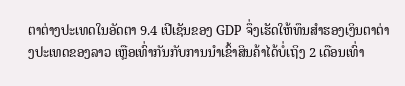ຕາຕ່າງປະເທດໃນອັດຕາ 9.4 ເປີເຊັນຂອງ GDP ຈຶ່ງເຮັດໃຫ້ທຶນສຳຮອງເງິນຕາຕ່າງປະເທດຂອງລາວ ເຫຼືອເທົ່າກັນກັບການນຳເຂົ້າສິນຄ້າໄດ້ບໍ່ເຖິງ 2 ເດືອນເທົ່າ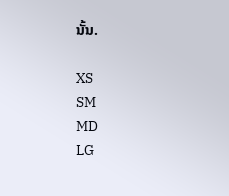ນັ້ນ.

XS
SM
MD
LG